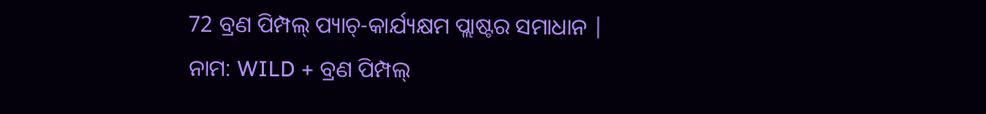72 ବ୍ରଣ ପିମ୍ପଲ୍ ପ୍ୟାଚ୍-କାର୍ଯ୍ୟକ୍ଷମ ପ୍ଲାଷ୍ଟର ସମାଧାନ |
ନାମ: WILD + ବ୍ରଣ ପିମ୍ପଲ୍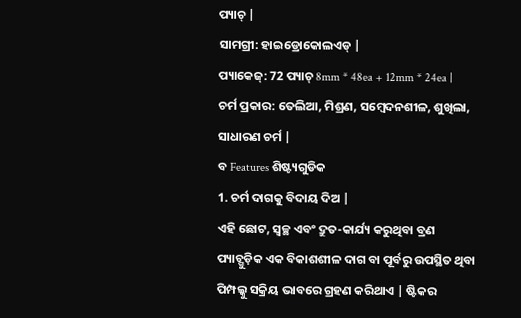ପ୍ୟାଚ୍ |
ସାମଗ୍ରୀ: ହାଇଡ୍ରୋକୋଲଏଡ୍ |
ପ୍ୟାକେଜ୍: 72 ପ୍ୟାଚ୍ 8mm * 48ea + 12mm * 24ea |
ଚର୍ମ ପ୍ରକାର: ତେଲିଆ, ମିଶ୍ରଣ, ସମ୍ବେଦନଶୀଳ, ଶୁଖିଲା, ସାଧାରଣ ଚର୍ମ |
ବ Features ଶିଷ୍ଟ୍ୟଗୁଡିକ
1. ଚର୍ମ ଦାଗକୁ ବିଦାୟ ଦିଅ |
ଏହି ଛୋଟ, ସ୍ୱଚ୍ଛ ଏବଂ ଦ୍ରୁତ-କାର୍ଯ୍ୟ କରୁଥିବା ବ୍ରଣ ପ୍ୟାଚ୍ଗୁଡ଼ିକ ଏକ ବିକାଶଶୀଳ ଦାଗ ବା ପୂର୍ବରୁ ଉପସ୍ଥିତ ଥିବା ପିମ୍ପଲ୍କୁ ସକ୍ରିୟ ଭାବରେ ଗ୍ରହଣ କରିଥାଏ | ଷ୍ଟିକର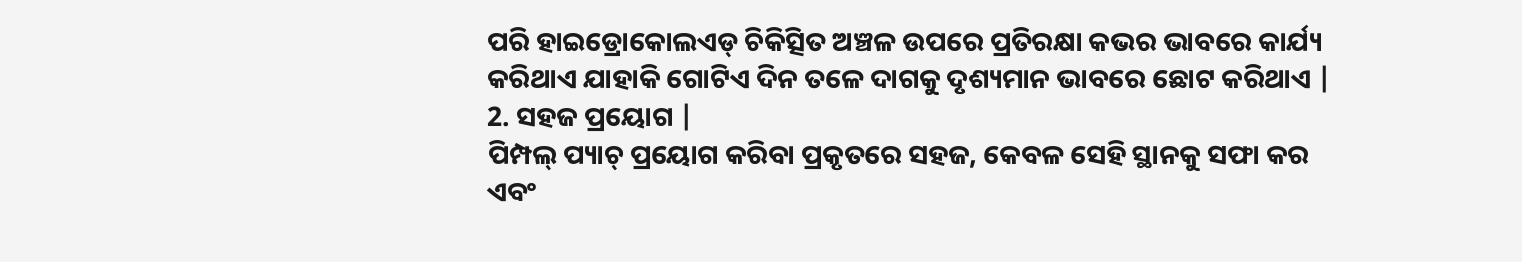ପରି ହାଇଡ୍ରୋକୋଲଏଡ୍ ଚିକିତ୍ସିତ ଅଞ୍ଚଳ ଉପରେ ପ୍ରତିରକ୍ଷା କଭର ଭାବରେ କାର୍ଯ୍ୟ କରିଥାଏ ଯାହାକି ଗୋଟିଏ ଦିନ ତଳେ ଦାଗକୁ ଦୃଶ୍ୟମାନ ଭାବରେ ଛୋଟ କରିଥାଏ |
2. ସହଜ ପ୍ରୟୋଗ |
ପିମ୍ପଲ୍ ପ୍ୟାଚ୍ ପ୍ରୟୋଗ କରିବା ପ୍ରକୃତରେ ସହଜ, କେବଳ ସେହି ସ୍ଥାନକୁ ସଫା କର ଏବଂ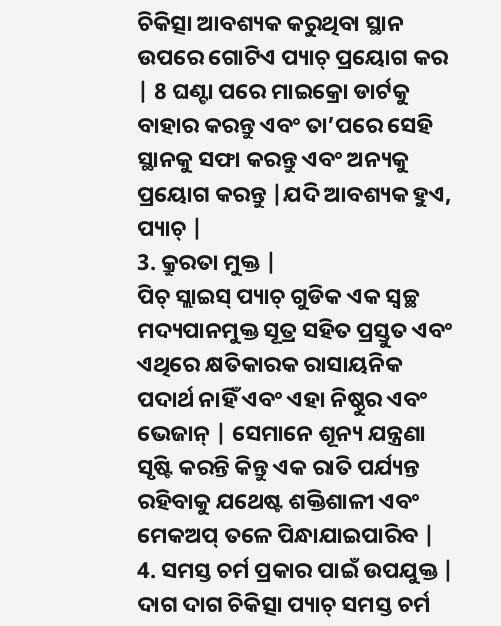ଚିକିତ୍ସା ଆବଶ୍ୟକ କରୁଥିବା ସ୍ଥାନ ଉପରେ ଗୋଟିଏ ପ୍ୟାଚ୍ ପ୍ରୟୋଗ କର | 8 ଘଣ୍ଟା ପରେ ମାଇକ୍ରୋ ଡାର୍ଟକୁ ବାହାର କରନ୍ତୁ ଏବଂ ତା’ପରେ ସେହି ସ୍ଥାନକୁ ସଫା କରନ୍ତୁ ଏବଂ ଅନ୍ୟକୁ ପ୍ରୟୋଗ କରନ୍ତୁ |ଯଦି ଆବଶ୍ୟକ ହୁଏ, ପ୍ୟାଚ୍ |
3. କ୍ରୁରତା ମୁକ୍ତ |
ପିଚ୍ ସ୍ଲାଇସ୍ ପ୍ୟାଚ୍ ଗୁଡିକ ଏକ ସ୍ୱଚ୍ଛ ମଦ୍ୟପାନମୁକ୍ତ ସୂତ୍ର ସହିତ ପ୍ରସ୍ତୁତ ଏବଂ ଏଥିରେ କ୍ଷତିକାରକ ରାସାୟନିକ ପଦାର୍ଥ ନାହିଁ ଏବଂ ଏହା ନିଷ୍ଠୁର ଏବଂ ଭେଜାନ୍ | ସେମାନେ ଶୂନ୍ୟ ଯନ୍ତ୍ରଣା ସୃଷ୍ଟି କରନ୍ତି କିନ୍ତୁ ଏକ ରାତି ପର୍ଯ୍ୟନ୍ତ ରହିବାକୁ ଯଥେଷ୍ଟ ଶକ୍ତିଶାଳୀ ଏବଂ ମେକଅପ୍ ତଳେ ପିନ୍ଧାଯାଇପାରିବ |
4. ସମସ୍ତ ଚର୍ମ ପ୍ରକାର ପାଇଁ ଉପଯୁକ୍ତ |
ଦାଗ ଦାଗ ଚିକିତ୍ସା ପ୍ୟାଚ୍ ସମସ୍ତ ଚର୍ମ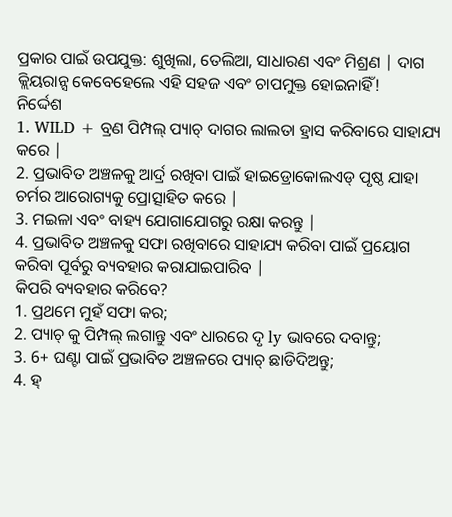ପ୍ରକାର ପାଇଁ ଉପଯୁକ୍ତ: ଶୁଖିଲା, ତେଲିଆ, ସାଧାରଣ ଏବଂ ମିଶ୍ରଣ | ଦାଗ କ୍ଲିୟରାନ୍ସ କେବେହେଲେ ଏହି ସହଜ ଏବଂ ଚାପମୁକ୍ତ ହୋଇନାହିଁ!
ନିର୍ଦ୍ଦେଶ
1. WILD + ବ୍ରଣ ପିମ୍ପଲ୍ ପ୍ୟାଚ୍ ଦାଗର ଲାଲତା ହ୍ରାସ କରିବାରେ ସାହାଯ୍ୟ କରେ |
2. ପ୍ରଭାବିତ ଅଞ୍ଚଳକୁ ଆର୍ଦ୍ର ରଖିବା ପାଇଁ ହାଇଡ୍ରୋକୋଲଏଡ୍ ପୃଷ୍ଠ ଯାହା ଚର୍ମର ଆରୋଗ୍ୟକୁ ପ୍ରୋତ୍ସାହିତ କରେ |
3. ମଇଳା ଏବଂ ବାହ୍ୟ ଯୋଗାଯୋଗରୁ ରକ୍ଷା କରନ୍ତୁ |
4. ପ୍ରଭାବିତ ଅଞ୍ଚଳକୁ ସଫା ରଖିବାରେ ସାହାଯ୍ୟ କରିବା ପାଇଁ ପ୍ରୟୋଗ କରିବା ପୂର୍ବରୁ ବ୍ୟବହାର କରାଯାଇପାରିବ |
କିପରି ବ୍ୟବହାର କରିବେ?
1. ପ୍ରଥମେ ମୁହଁ ସଫା କର;
2. ପ୍ୟାଚ୍ କୁ ପିମ୍ପଲ୍ ଲଗାନ୍ତୁ ଏବଂ ଧାରରେ ଦୃ ly ଭାବରେ ଦବାନ୍ତୁ;
3. 6+ ଘଣ୍ଟା ପାଇଁ ପ୍ରଭାବିତ ଅଞ୍ଚଳରେ ପ୍ୟାଚ୍ ଛାଡିଦିଅନ୍ତୁ;
4. ହ୍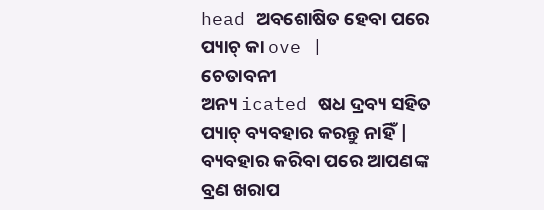head ଅବଶୋଷିତ ହେବା ପରେ ପ୍ୟାଚ୍ କା ove |
ଚେତାବନୀ
ଅନ୍ୟ icated ଷଧ ଦ୍ରବ୍ୟ ସହିତ ପ୍ୟାଚ୍ ବ୍ୟବହାର କରନ୍ତୁ ନାହିଁ |
ବ୍ୟବହାର କରିବା ପରେ ଆପଣଙ୍କ ବ୍ରଣ ଖରାପ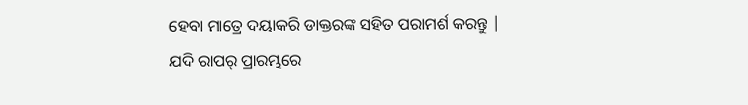ହେବା ମାତ୍ରେ ଦୟାକରି ଡାକ୍ତରଙ୍କ ସହିତ ପରାମର୍ଶ କରନ୍ତୁ |
ଯଦି ରାପର୍ ପ୍ରାରମ୍ଭରେ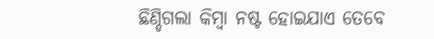ଛିଣ୍ଡିଗଲା କିମ୍ବା ନଷ୍ଟ ହୋଇଯାଏ ତେବେ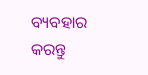ବ୍ୟବହାର କରନ୍ତୁ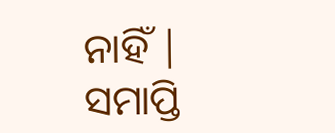ନାହିଁ |
ସମାପ୍ତି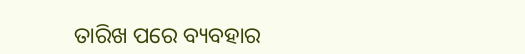ତାରିଖ ପରେ ବ୍ୟବହାର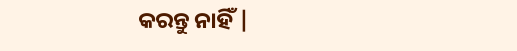କରନ୍ତୁ ନାହିଁ |